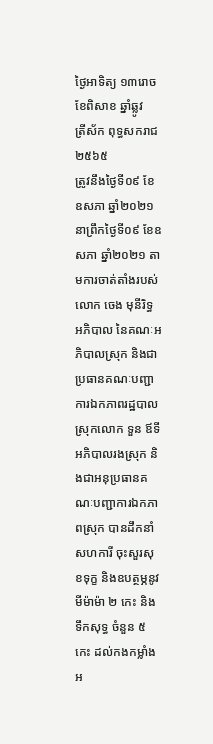ថ្ងៃអាទិត្យ ១៣រោច ខែពិសាខ ឆ្នាំឆ្លូវ
ត្រីស័ក ពុទ្ធសករាជ ២៥៦៥
ត្រូវនឹងថ្ងៃទី០៩ ខែឧសភា ឆ្នាំ២០២១
នាព្រឹកថ្ងៃទី០៩ ខែឧសភា ឆ្នាំ២០២១ តាមការចាត់តាំងរបស់ លោក ចេង មុនីរិទ្ធ អភិបាល នៃគណៈអភិបាលស្រុក និងជាប្រធានគណៈបញ្ជាការឯកភាពរដ្ឋបាលស្រុកលោក ទួន ឪទី អភិបាលរងស្រុក និងជាអនុប្រធានគណៈបញ្ជាការឯកភាពស្រុក បានដឹកនាំសហការី ចុះសួរសុខទុក្ខ និងឧបត្ថម្ភនូវ មីម៉ាម៉ា ២ កេះ និងទឹកសុទ្ធ ចំនួន ៥ កេះ ដល់កងកម្លាំងអ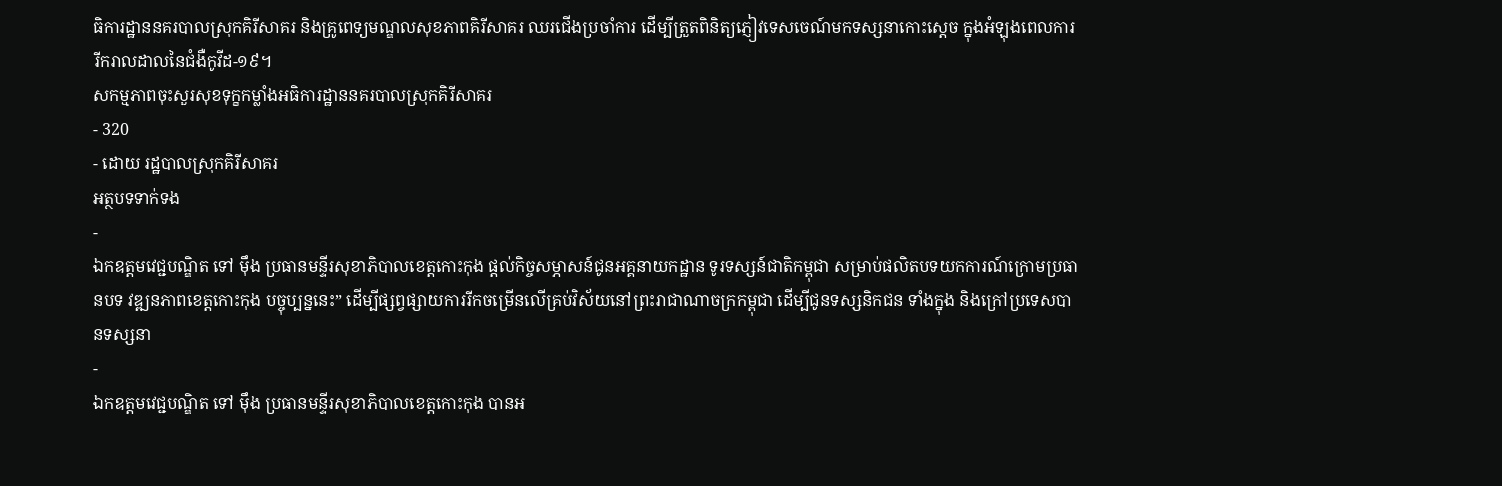ធិការដ្ឋាននគរបាលស្រុកគិរីសាគរ និងគ្រូពេទ្យមណ្ឌលសុខភាពគិរីសាគរ ឈរជេីងប្រចាំការ ដេីម្បីត្រួតពិនិត្យភ្ញៀវទេសចេណ៍មកទស្សនាកោះស្តេច ក្នុងអំឡុងពេលការរីករាលដាលនៃជំងឺកូវីដ-១៩។
សកម្មភាពចុះសួរសុខទុក្ខកម្លាំងអធិការដ្ឋាននគរបាលស្រុកគិរីសាគរ
- 320
- ដោយ រដ្ឋបាលស្រុកគិរីសាគរ
អត្ថបទទាក់ទង
-
ឯកឧត្តមវេជ្ជបណ្ឌិត ទៅ ម៉ឹង ប្រធានមន្ទីរសុខាភិបាលខេត្តកោះកុង ផ្ដល់កិច្ចសម្ភាសន៍ជូនអគ្គនាយកដ្ឋាន ទូរទស្សន៍ជាតិកម្ពុជា សម្រាប់ផលិតបទយកការណ៍ក្រោមប្រធានបទ វឌ្ឍនភាពខេត្តកោះកុង បច្ចុប្បន្ននេះ” ដើម្បីផ្សព្វផ្សាយការរីកចម្រើនលើគ្រប់វិស័យនៅព្រះរាជាណាចក្រកម្ពុជា ដើម្បីជូនទស្សនិកជន ទាំងក្នុង និងក្រៅប្រទេសបានទស្សនា
-
ឯកឧត្ដមវេជ្ជបណ្ឌិត ទៅ ម៉ឹង ប្រធានមន្ទីរសុខាភិបាលខេត្តកោះកុង បានអ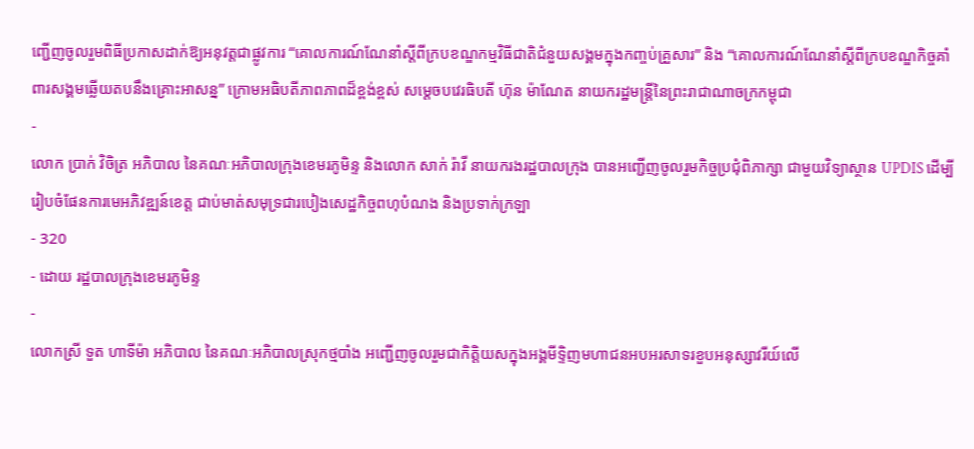ញ្ជើញចូលរួមពិធីប្រកាសដាក់ឱ្យអនុវត្តជាផ្លូវការ “គោលការណ៍ណែនាំស្តីពីក្របខណ្ឌកម្មវិធីជាតិជំនួយសង្គមក្នុងកញ្ចប់គ្រួសារ” និង “គោលការណ៍ណែនាំស្តីពីក្របខណ្ឌកិច្ចគាំពារសង្គមឆ្លើយតបនឹងគ្រោះអាសន្ន” ក្រោមអធិបតីភាពភាពដ៏ខ្ពង់ខ្ពស់ សម្ដេចបវេរធិបតី ហ៊ុន ម៉ាណែត នាយករដ្ឋមន្ត្រីនៃព្រះរាជាណាចក្រកម្ពុជា
-
លោក ប្រាក់ វិចិត្រ អភិបាល នៃគណៈអភិបាលក្រុងខេមរភូមិន្ទ និងលោក សាក់ រ៉ាវី នាយករងរដ្ឋបាលក្រុង បានអញ្ជើញចូលរួមកិច្ចប្រជុំពិភាក្សា ជាមួយវិទ្យាស្ថាន UPDIS ដើម្បីរៀបចំផែនការមេអភិវឌ្ឍន៍ខេត្ត ជាប់មាត់សមុទ្រជារបៀងសេដ្ឋកិច្ចពហុបំណង និងប្រទាក់ក្រឡា
- 320
- ដោយ រដ្ឋបាលក្រុងខេមរភូមិន្ទ
-
លោកស្រី ទួត ហាទីម៉ា អភិបាល នៃគណៈអភិបាលស្រុកថ្មបាំង អញ្ជើញចូលរួមជាកិត្តិយសក្នុងអង្គមីទ្ទិញមហាជនអបអរសាទរខួបអនុស្សាវរីយ៍លើ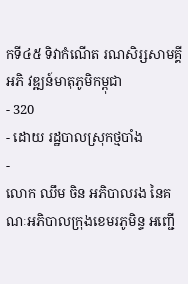កទី៤៥ ទិវាកំណើត រណសិរ្សសាមគ្គីអភិ វឌ្ឍន៍មាតុភូមិកម្ពុជា
- 320
- ដោយ រដ្ឋបាលស្រុកថ្មបាំង
-
លោក ឈឹម ចិន អភិបាលរង នៃគណៈអភិបាលក្រុងខេមរភូមិន្ទ អញ្ជើ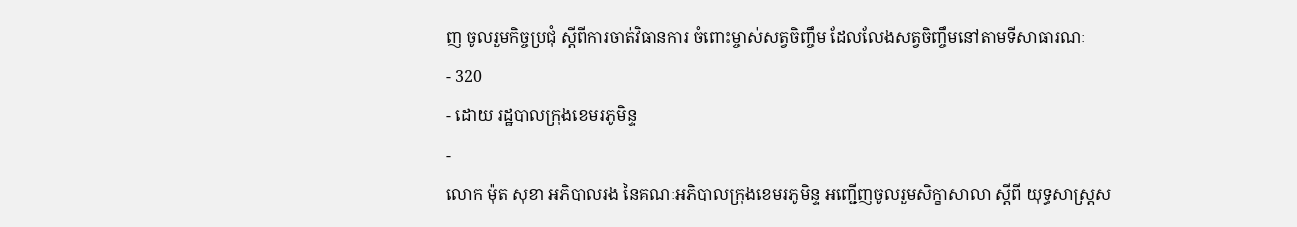ញ ចូលរួមកិច្ចប្រជុំ ស្ដីពីការចាត់វិធានការ ចំពោះម្ចាស់សត្វចិញ្ចឹម ដែលលែងសត្វចិញ្ចឹមនៅតាមទីសាធារណៈ
- 320
- ដោយ រដ្ឋបាលក្រុងខេមរភូមិន្ទ
-
លោក ម៉ុត សុខា អភិបាលរង នៃគណៈអភិបាលក្រុងខេមរភូមិន្ទ អញ្ជើញចូលរួមសិក្ខាសាលា ស្តីពី យុទ្ធសាស្រ្តស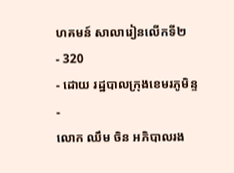ហគមន៍ សាលារៀនលើកទី២
- 320
- ដោយ រដ្ឋបាលក្រុងខេមរភូមិន្ទ
-
លោក ឈឹម ចិន អភិបាលរង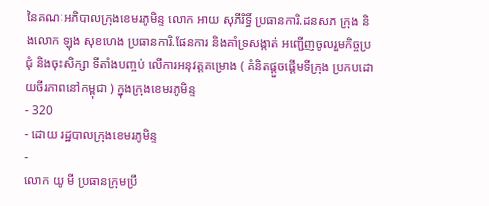នៃគណៈអភិបាលក្រុងខេមរភូមិន្ទ លោក អាយ សុភីរិទ្ធិ៍ ប្រធានការិ.ដនសភ ក្រុង និងលោក ឡុង សុខហេង ប្រធានការិ.ផែនការ និងគាំទ្រសង្កាត់ អញ្ជើញចូលរួមកិច្ចប្រជុំ និងចុះសិក្សា ទីតាំងបញ្ចប់ លើការអនុវត្តគម្រោង ( គំនិតផ្ដួចផ្តើមទីក្រុង ប្រកបដោយចីរភាពនៅកម្ពុជា ) ក្នុងក្រុងខេមរភូមិន្ទ
- 320
- ដោយ រដ្ឋបាលក្រុងខេមរភូមិន្ទ
-
លោក យូ មី ប្រធានក្រុមប្រឹ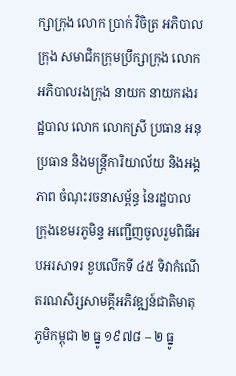ក្សាក្រុង លោក ប្រាក់ វិចិត្រ អភិបាលក្រុង សមាជិកក្រុមប្រឹក្សាក្រុង លោកអភិបាលរងក្រុង នាយក នាយករងរដ្ឋបាល លោក លោកស្រី ប្រធាន អនុប្រធាន និងមន្រ្តីការិយាល័យ និងអង្គភាព ចំណុះរចនាសម្ព័ន្ធ នៃរដ្ឋបាលក្រុងខេមរភូមិន្ទ អញ្ជើញចូលរួមពិធីអបអរសាទរ ខួបលើកទី ៤៥ ទិវាកំណើតរណសិរ្សសាមគ្គីអភិវឌ្ឍន៍ជាតិមាតុភូមិកម្ពុជា ២ ធ្នូ ១៩៧៨ – ២ ធ្នូ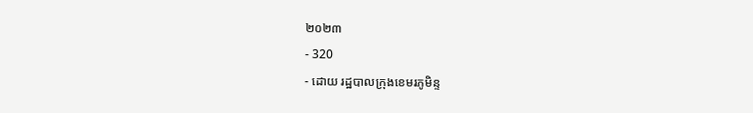២០២៣
- 320
- ដោយ រដ្ឋបាលក្រុងខេមរភូមិន្ទ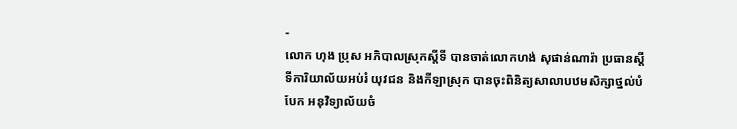-
លោក ហុង ប្រុស អភិបាលស្រុកស្ដីទី បានចាត់លោកហង់ សុផាន់ណារ៉ា ប្រធានស្ដីទីការិយាល័យអប់រំ យុវជន និងកីឡាស្រុក បានចុះពិនិត្យសាលាបឋមសិក្សាថ្នល់បំបែក អនុវិទ្យាល័យចំ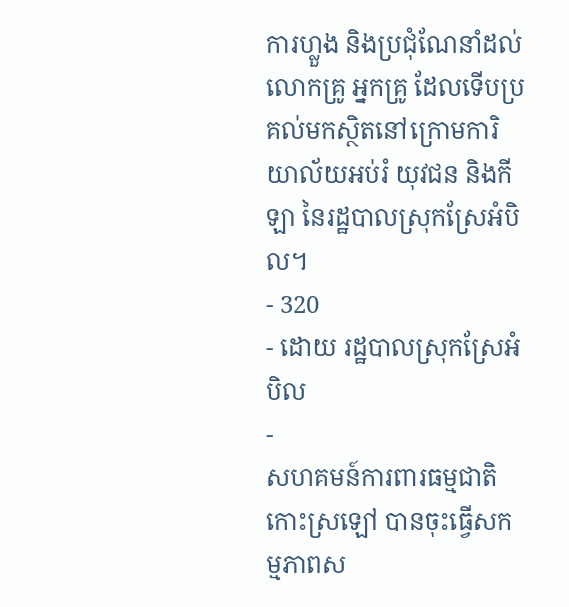ការហ្លួង និងប្រជុំណែនាំដល់លោកគ្រូ អ្នកគ្រូ ដែលទើបប្រគល់មកស្ថិតនៅក្រោមការិយាល័យអប់រំ យុវជន និងកីឡា នៃរដ្ឋបាលស្រុកស្រែអំបិល។
- 320
- ដោយ រដ្ឋបាលស្រុកស្រែអំបិល
-
សហគមន៍ការពារធម្មជាតិកោះស្រឡៅ បានចុះធ្វើសកម្មភាពស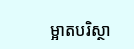ម្អាតបរិស្ថា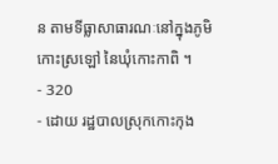ន តាមទីធ្លាសាធារណៈនៅក្នុងភូមិកោះស្រឡៅ នៃឃុំកោះកាពិ ។
- 320
- ដោយ រដ្ឋបាលស្រុកកោះកុង